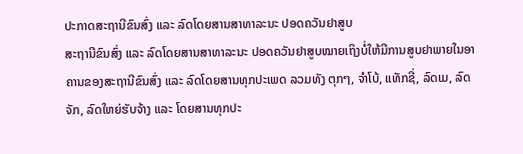ປະກາດສະຖານີຂົນສົ່ງ ແລະ ລົດໂດຍສານສາທາລະນະ ປອດຄວັນຢາສູບ
ສະຖານີຂົນສົ່ງ ແລະ ລົດໂດຍສານສາທາລະນະ ປອດຄວັນຢາສູບໝາຍເຖິງບໍ່ໃຫ້ມີການສູບຢາພາຍໃນອາຄານຂອງສະຖານີຂົນສົ່ງ ແລະ ລົດໂດຍສານທຸກປະເພດ ລວມທັງ ຕຸກໆ, ຈຳໂບ້, ແທັກຊີ່, ລົດເມ, ລົດຈັກ, ລົດໃຫຍ່ຮັບຈ້າງ ແລະ ໂດຍສານທຸກປະ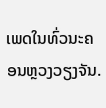ເພດໃນທົ່ວນະຄອນຫຼວງວຽງຈັນ.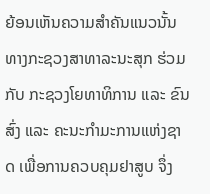ຍ້ອນເຫັນຄວາມສຳຄັນແນວນັ້ນ ທາງກະຊວງສາທາລະນະສຸກ ຮ່ວມກັບ ກະຊວງໂຍທາທິການ ແລະ ຂົນສົ່ງ ແລະ ຄະນະກຳມະການແຫ່ງຊາດ ເພື່ອການຄວບຄຸມຢາສູບ ຈຶ່ງ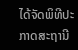ໄດ້ຈັດພິທີປະກາດສະຖານີ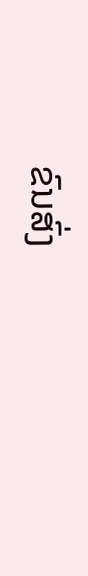ຂົນສົ່ງ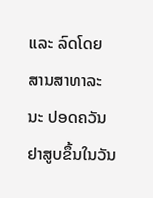ແລະ ລົດໂດຍສານສາທາລະນະ ປອດຄວັນຢາສູບຂຶ້ນໃນວັນ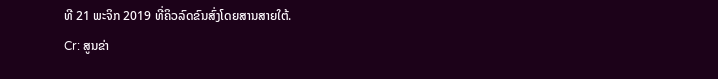ທີ 21 ພະຈິກ 2019 ທີ່ຄິວລົດຂົນສົ່ງໂດຍສານສາຍໃຕ້.
Cr: ສູນຂ່າ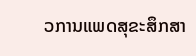ວການແພດສຸຂະສຶກສາ